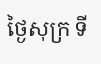ថ្ងៃសុក្រ ទី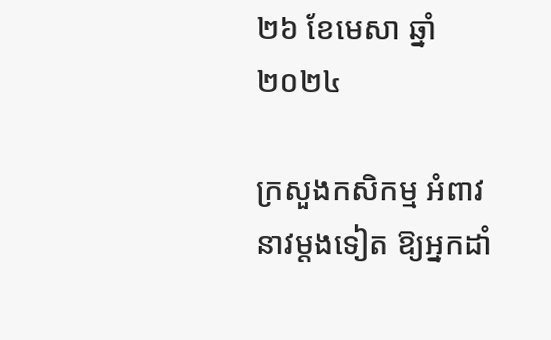២៦ ខែមេសា ឆ្នាំ២០២៤

ក្រសួងកសិកម្ម អំពាវនាវម្តងទៀត ឱ្យអ្នកដាំ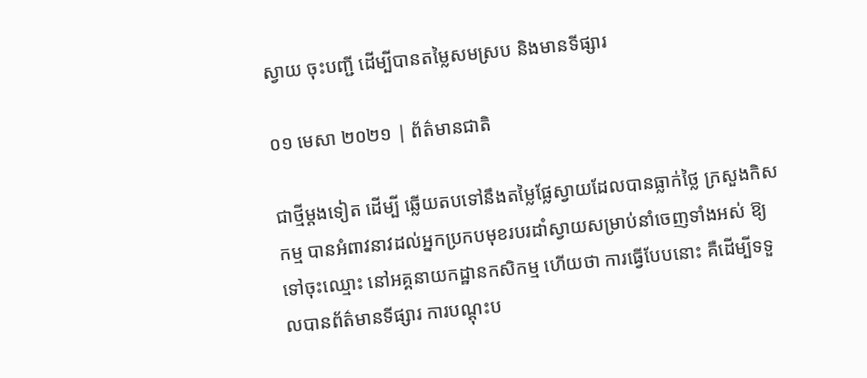ស្វាយ ចុះបញ្ជី ដើម្បីបានតម្លៃសមស្រប និងមានទីផ្សារ

០១ មេសា ២០២១ | ព័ត៌មានជាតិ

ជាថ្មីម្តងទៀត ដើម្បី ឆ្លើយតបទៅនឹងតម្លៃផ្លែស្វាយដែលបានធ្លាក់ថ្លៃ ក្រសួងកិសកម្ម បានអំពាវនាវដល់អ្នកប្រកបមុខរបរដាំស្វាយសម្រាប់នាំចេញទាំងអស់ ឱ្យទៅចុះឈ្មោះ នៅអគ្គនាយកដ្ឋានកសិកម្ម ហើយថា ការធ្វើបែបនោះ គឺដើម្បីទទួលបានព័ត៌មានទីផ្សារ ការបណ្តុះប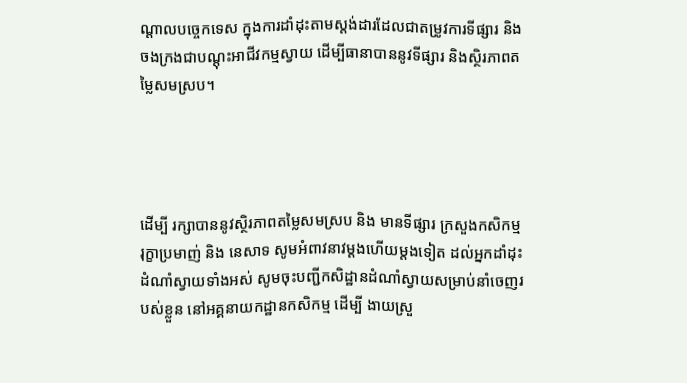ណ្តាលបច្ចេកទេស ក្នុងការដាំដុះតាមស្តង់ដារដែលជាតម្រូវការទីផ្សារ និងចងក្រងជាបណ្តុះអាជីវកម្មស្វាយ ដើម្បីធានាបាននូវទីផ្សារ និងស្ថិរភាពតម្លៃសមស្រប។




ដើម្បី រក្សាបាននូវស្ថិរភាពតម្លៃសមស្រប និង មានទីផ្សារ ក្រសួងកសិកម្ម រុក្ខាប្រមាញ់ និង នេសាទ សូមអំពាវនាវម្តងហើយម្តងទៀត ដល់អ្នកដាំដុះដំណាំស្វាយទាំងអស់ សូមចុះបញ្ជីកសិដ្ឋានដំណាំស្វាយសម្រាប់នាំចេញរបស់ខ្លួន នៅអគ្គនាយកដ្ឋានកសិកម្ម ដើម្បី ងាយស្រួ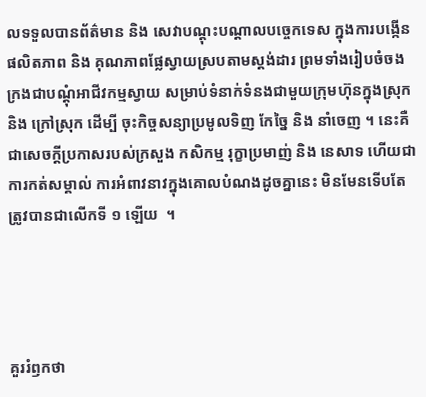លទទួលបានព័ត៌មាន និង សេវាបណ្តុះបណ្តាលបច្ចេកទេស ក្នុងការបង្កើនផលិតភាព និង គុណភាពផ្លែស្វាយស្របតាមស្តង់ដារ ព្រមទាំងរៀបចំចងក្រងជាបណ្តុំអាជីវកម្មស្វាយ សម្រាប់ទំនាក់ទំនងជាមួយក្រុមហ៊ុនក្នុងស្រុក និង ក្រៅស្រុក ដើម្បី ចុះកិច្ចសន្យាប្រមូលទិញ កែច្នៃ និង នាំចេញ ។ នេះគឺជាសេចក្តីប្រកាសរបស់ក្រសួង កសិកម្ម រុក្ខាប្រមាញ់ និង នេសាទ ហើយជាការកត់សម្គាល់ ការអំពាវនាវក្នុងគោលបំណងដូចគ្នានេះ មិនមែនទើបតែត្រូវបានជាលើកទី ១ ឡើយ  ។




គួររំឭកថា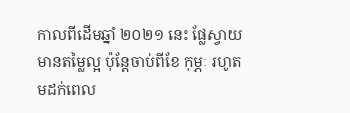កាលពីដើមឆ្នាំ ២០២១ នេះ ផ្លែស្វាយមានតម្លៃល្អ ប៉ុន្តែចាប់ពីខែ កុម្ភៈ រហូតមដក់ពេល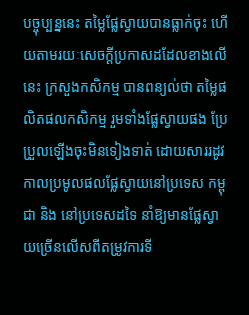បច្ចុប្បន្ននេះ តម្លៃផ្លែស្វាយបានធ្លាក់ចុះ ហើយតាមរយៈសេចក្តីប្រកាសដដែលខាងលើនេះ ក្រសួងកសិកម្ម បានពន្យល់ថា តម្លៃផលិតផលកសិកម្ម រួមទាំងផ្លែស្វាយផង ប្រែប្រួលឡើងចុះមិនទៀងទាត់ ដោយសាររដូវកាលប្រមូលផលផ្លែស្វាយនៅប្រទេស កម្ពុជា និង នៅប្រទេសដទៃ នាំឱ្យមានផ្លែស្វាយច្រើនលើសពីតម្រូវការទី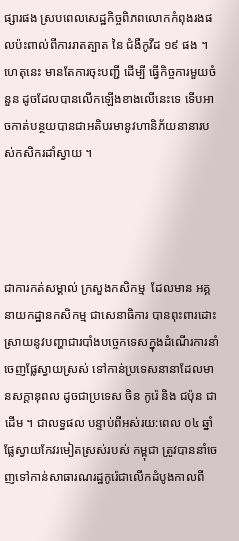ផ្សារផង ស្របពេលសេដ្ឋកិច្ចពិភពលោកកំពុងរងផលប៉ះពាល់ពីការរាតត្បាត នៃ ជំងឺកូវីដ ១៩ ផង ។ ហេតុនេះ មានតែការចុះបញ្ជី ដើម្បី ធ្វើកិច្ចការមួយចំនួន ដូចដែលបានលើកឡើងខាងលើនេះទេ ទើបអាចកាត់បន្ថយបានជាអតិបរមានូវហានិភ័យនានារបស់កសិករដាំស្វាយ ។




ជាការកត់សម្គាល់ ក្រសួងកសិកម្ម  ដែលមាន អគ្គនាយកដ្ឋានកសិកម្ម ជាសេនាធិការ បានពុះពារដោះស្រាយនូវបញ្ហាជារបាំងបច្ចេកទេសក្នុងដំណើរការនាំចេញផ្លែស្វាយស្រស់ ទៅកាន់ប្រទេសនានាដែលមានសក្តានុពល ដូចជាប្រទេស ចិន កូរ៉េ និង ជប៉ុន ជាដើម ។ ជាលទ្ធផល បន្ទាប់ពីអស់រយ:ពេល ០៤ ឆ្នាំ ផ្លែស្វាយកែវរមៀតស្រស់របស់ កម្ពុជា ត្រូវបាននាំចេញទៅកាន់សាធារណរដ្ឋកូរ៉េជាលើកដំបូងកាលពី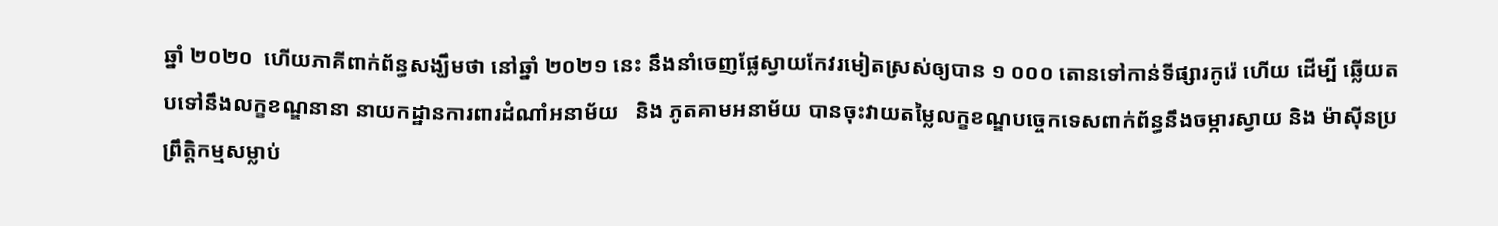ឆ្នាំ ២០២០  ហើយភាគីពាក់ព័ន្ធសង្ឃឹមថា នៅឆ្នាំ ២០២១ នេះ នឹងនាំចេញផ្លែស្វាយកែវរមៀតស្រស់ឲ្យបាន ១ ០០០ តោនទៅកាន់ទីផ្សារកូរ៉េ ហើយ ដើម្បី ឆ្លើយតបទៅនឹងលក្ខខណ្ឌនានា នាយកដ្ឋានការពារដំណាំអនាម័យ   និង ភូតគាមអនាម័យ បានចុះវាយតម្លៃលក្ខខណ្ឌបច្ចេកទេសពាក់ព័ន្ធនឹងចម្ការស្វាយ និង ម៉ាស៊ីនប្រព្រឹត្តិកម្មសម្លាប់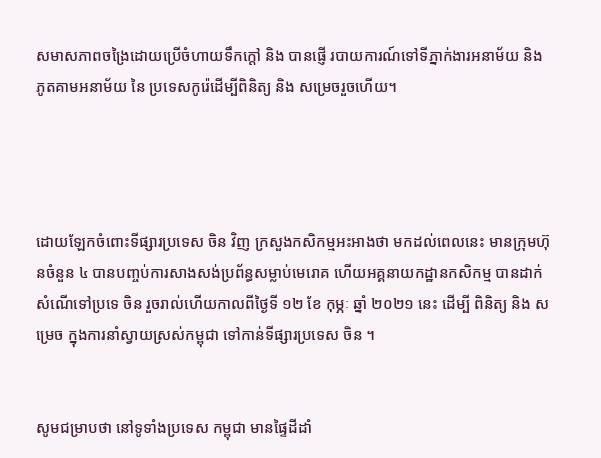សមាសភាពចង្រៃដោយប្រើចំហាយទឹកក្តៅ និង បានផ្ញើ របាយការណ៍ទៅទីភ្នាក់ងារអនាម័យ និង ភូតគាមអនាម័យ នៃ ប្រទេសកូរ៉េដើម្បីពិនិត្យ និង សម្រេចរួចហើយ។




ដោយឡែកចំពោះទីផ្សារប្រទេស ចិន វិញ ក្រសួងកសិកម្មអះអាងថា មកដល់ពេលនេះ មានក្រុមហ៊ុនចំនួន ៤ បានបញ្ចប់ការសាងសង់ប្រព័ន្ធសម្លាប់មេរោគ ហើយអគ្គនាយកដ្ឋានកសិកម្ម បានដាក់សំណើទៅប្រទេ ចិន រួចរាល់ហើយកាលពីថ្ងៃទី ១២ ខែ កុម្ភៈ ឆ្នាំ ២០២១ នេះ ដើម្បី ពិនិត្យ និង សម្រេច ក្នុងការនាំស្វាយស្រស់កម្ពុជា ទៅកាន់ទីផ្សារប្រទេស ចិន ។


សូមជម្រាបថា នៅទូទាំងប្រទេស កម្ពុជា មានផ្ទៃដីដាំ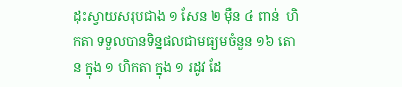ដុះស្វាយសរុបជាង ១ សែន ២ ម៉ឺន ៤ ពាន់  ហិកតា ទទួលបានទិន្នផលជាមធ្យមចំនួន ១៦ តោន ក្នុង ១ ហិកតា ក្នុង ១ រដូវ ដែ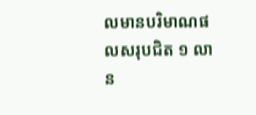លមានបរិមាណផលសរុបជិត ១ លាន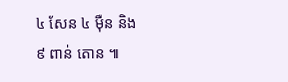៤ សែន ៤ ម៉ឺន និង  ៩ ពាន់ តោន ៕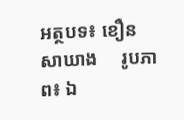អត្ថបទ៖ ខឿន សាឃាង     រូបភាព៖ ឯ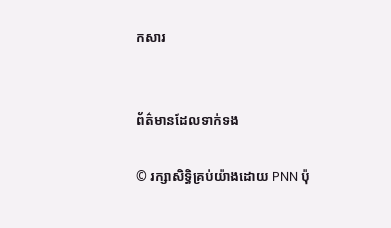កសារ


ព័ត៌មានដែលទាក់ទង

© រក្សាសិទ្ធិគ្រប់យ៉ាងដោយ PNN ប៉ុ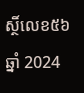ស្ថិ៍លេខ៥៦ ឆ្នាំ 2024